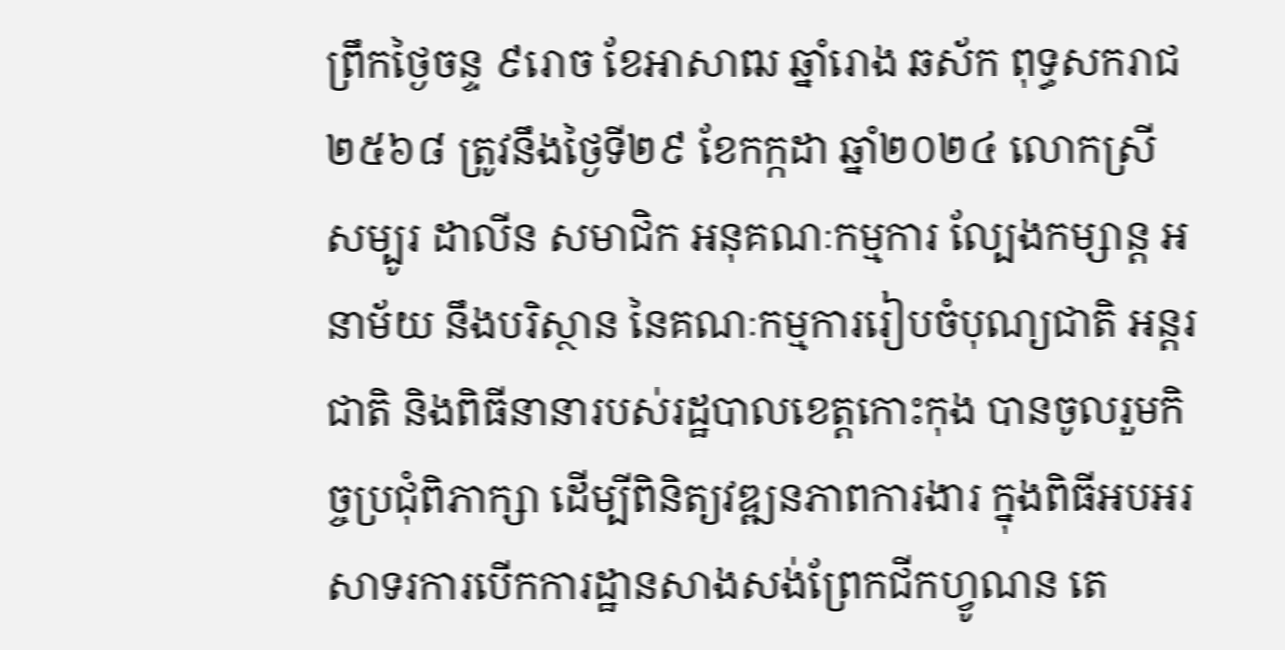ព្រឹកថ្ងៃចន្ទ ៩រោច ខែអាសាឍ ឆ្នាំរោង ឆស័ក ពុទ្ធសករាជ ២៥៦៨ ត្រូវនឹងថ្ងៃទី២៩ ខែកក្កដា ឆ្នាំ២០២៤ លោកស្រី សម្បូរ ដាលីន សមាជិក អនុគណៈកម្មការ ល្បែងកម្សាន្ត អនាម័យ នឹងបរិស្ថាន នៃគណៈកម្មការរៀបចំបុណ្យជាតិ អន្តរជាតិ និងពិធីនានារបស់រដ្ឋបាលខេត្តកោះកុង បានចូលរួមកិច្ចប្រជុំពិភាក្សា ដើម្បីពិនិត្យវឌ្ឍនភាពការងារ ក្នុងពិធីអបអរសាទរការបើកការដ្ឋានសាងសង់ព្រែកជីកហ្វូណន តេ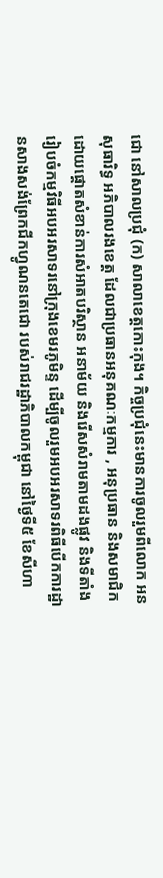ជោ នៅសាលប្រជុំ (ក) សាលាខេត្តកោះកុង។ កិច្ចប្រជុំនេះមានការចូលរួមពីលោក អន សុធារិទ្ធ អភិបាលរងខេត្ត ដែលជាប្រធានអនុគណៈកម្មការ , អនុប្រធាន និងសមាជិក ដោយផ្តោតសំខាន់ការសំអាតបរិស្ថាន អនាម័យ និងរើសសំរាមតាមដងផ្លូវ និងទីតាំងរៀបចំកម្មវិធីអបអរសាទរនៅក្រុងខេមរភូមិន្ទ ដើម្បីចូលរួមអបអរសាទរពិធីបើកការដ្ឋានសាងសង់ព្រែកជីកហ្វូណនតេជោ របស់រាជរដ្ឋាភិបាលកម្ពុជា នៅថ្ងៃទី៥ ខែសីហា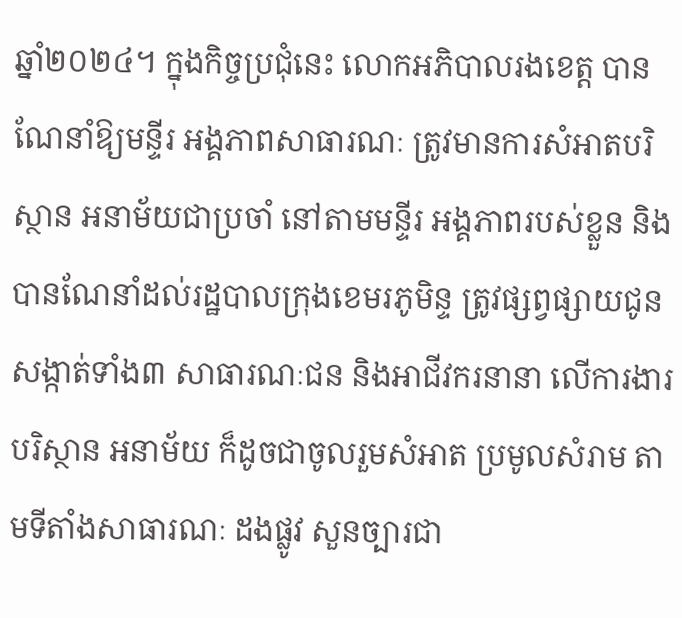ឆ្នាំ២០២៤។ ក្នុងកិច្ចប្រជុំនេះ លោកអភិបាលរងខេត្ត បានណែនាំឱ្យមន្ទីរ អង្គភាពសាធារណៈ ត្រូវមានការសំអាតបរិស្ថាន អនាម័យជាប្រចាំ នៅតាមមន្ទីរ អង្គភាពរបស់ខ្លួន និងបានណែនាំដល់រដ្ឋបាលក្រុងខេមរភូមិន្ទ ត្រូវផ្សព្វផ្សាយជូនសង្កាត់ទាំង៣ សាធារណៈជន និងអាជីវករនានា លើការងារបរិស្ថាន អនាម័យ ក៏ដូចជាចូលរួមសំអាត ប្រមូលសំរាម តាមទីតាំងសាធារណៈ ដងផ្លូវ សួនច្បារជា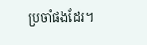ប្រចាំផងដែរ។